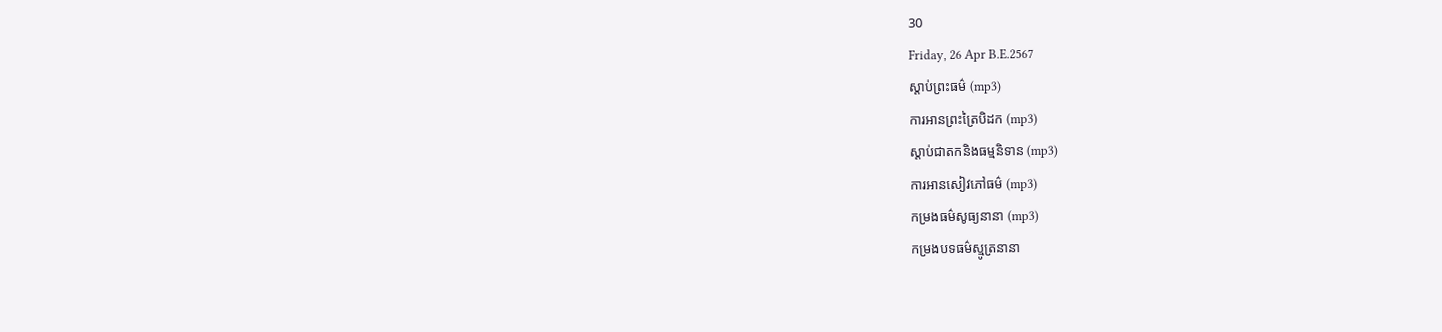30
Friday, 26 Apr B.E.2567
ស្តាប់ព្រះធម៌ (mp3)
ការអានព្រះត្រៃបិដក (mp3)
ស្តាប់ជាតកនិងធម្មនិទាន (mp3)
ការអានសៀវភៅធម៌ (mp3)
កម្រងធម៌សូធ្យនានា (mp3)
កម្រងបទធម៌ស្មូត្រនានា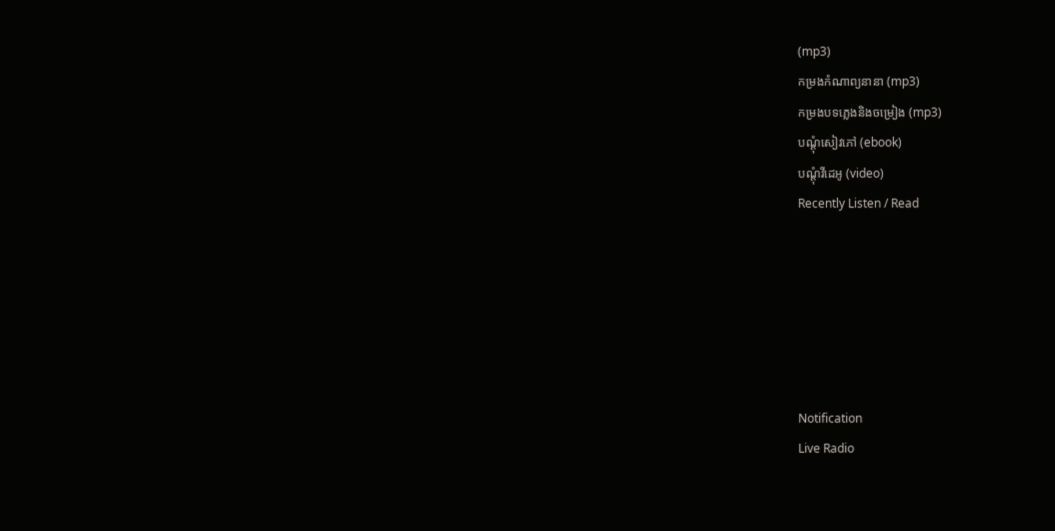(mp3)
កម្រងកំណាព្យនានា (mp3)
កម្រងបទភ្លេងនិងចម្រៀង (mp3)
បណ្តុំសៀវភៅ (ebook)
បណ្តុំវីដេអូ (video)
Recently Listen / Read






Notification
Live Radio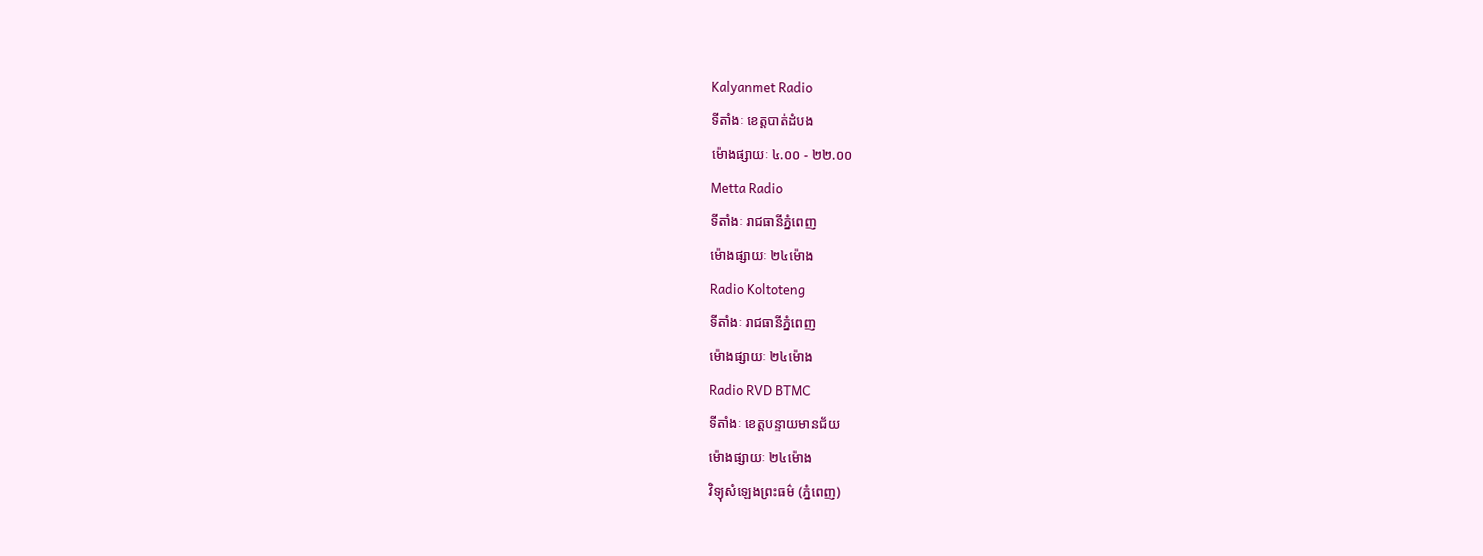Kalyanmet Radio
ទីតាំងៈ ខេត្តបាត់ដំបង
ម៉ោងផ្សាយៈ ៤.០០ - ២២.០០
Metta Radio
ទីតាំងៈ រាជធានីភ្នំពេញ
ម៉ោងផ្សាយៈ ២៤ម៉ោង
Radio Koltoteng
ទីតាំងៈ រាជធានីភ្នំពេញ
ម៉ោងផ្សាយៈ ២៤ម៉ោង
Radio RVD BTMC
ទីតាំងៈ ខេត្តបន្ទាយមានជ័យ
ម៉ោងផ្សាយៈ ២៤ម៉ោង
វិទ្យុសំឡេងព្រះធម៌ (ភ្នំពេញ)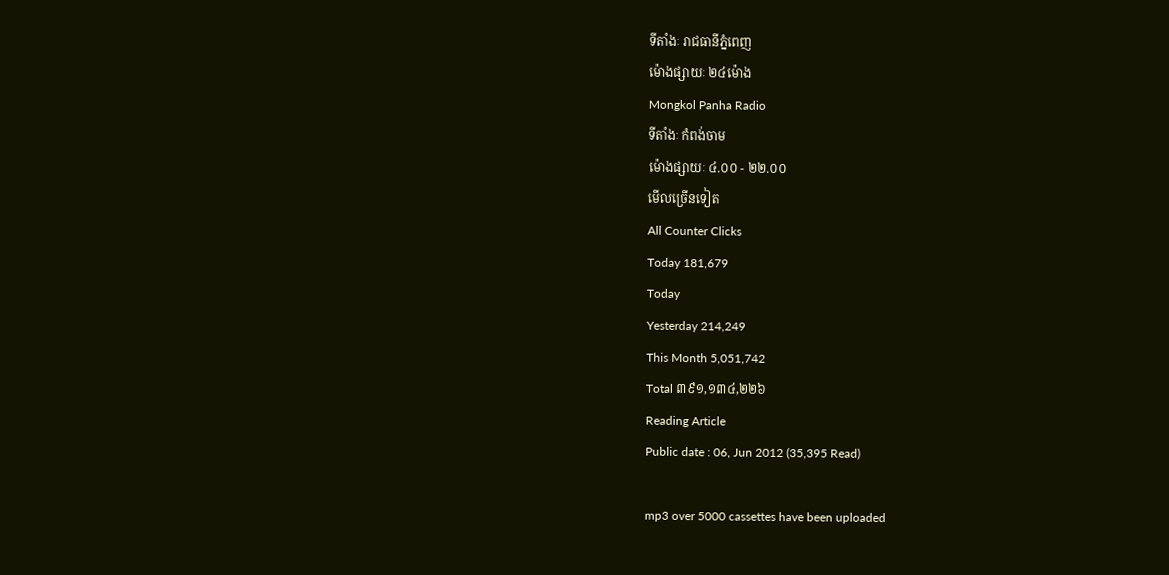ទីតាំងៈ រាជធានីភ្នំពេញ
ម៉ោងផ្សាយៈ ២៤ម៉ោង
Mongkol Panha Radio
ទីតាំងៈ កំពង់ចាម
ម៉ោងផ្សាយៈ ៤.០០ - ២២.០០
មើលច្រើនទៀត
All Counter Clicks
Today 181,679
Today
Yesterday 214,249
This Month 5,051,742
Total ៣៩១,១៣៤,២២៦
Reading Article
Public date : 06, Jun 2012 (35,395 Read)

mp3 over 5000 cassettes have been uploaded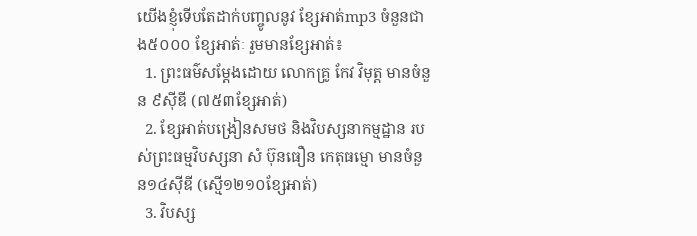យើងខ្ញុំទើបតែដាក់បញ្ចូលនូវ ខ្សែអាត់mp3 ចំនួនជាង៥០០០ ខ្សែអាត់ៈ រួមមានខ្សែអាត់៖
  1. ព្រះធម៌សម្តែងដោយ លោកគ្រូ កែវ វិមុត្ត មានចំនួន ៩ស៊ីឌី (៧៥៣ខ្សែអាត់)
  2. ខ្សែអាត់បង្រៀនសមថ និងវិបស្សនាកម្មដ្ឋាន របស់ព្រះធម្មវិបស្សនា សំ ប៊ុនធឿន កេតុធម្មោ មានចំនួន១៤ស៊ីឌី (ស្មើ១២១០ខ្សែអាត់)
  3. វិបស្ស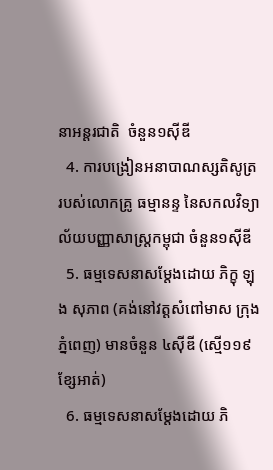នាអន្តរជាតិ  ចំនួន១ស៊ីឌី
  4. ការបង្រៀនអនាបាណស្សតិសូត្រ   របស់លោកគ្រូ ធម្មានន្ទ នៃសកលវិទ្យាល័យបញ្ញាសាស្ត្រកម្ពុជា ចំនួន១ស៊ីឌី
  5. ធម្មទេសនាសម្តែងដោយ ភិក្ខុ ឡុង សុភាព (គង់នៅវត្តសំពៅមាស ក្រុងភ្នំពេញ) មានចំនួន ៤ស៊ីឌី (ស្មើ១១៩ខ្សែអាត់)
  6. ធម្មទេសនាសម្តែងដោយ ភិ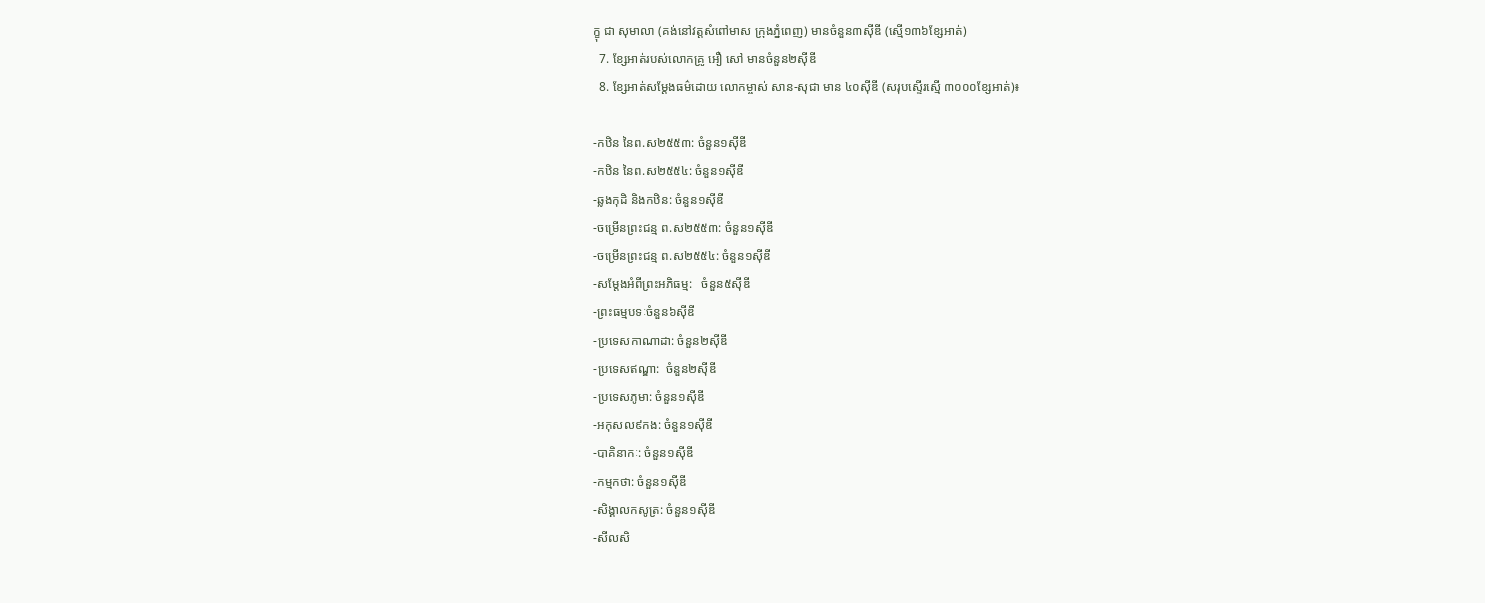ក្ខុ ជា សុមាលា (គង់នៅវត្តសំពៅមាស ក្រុងភ្នំពេញ) មានចំនួន៣ស៊ីឌី (ស្មើ១៣៦ខ្សែអាត់)
  7. ខ្សែអាត់របស់លោកគ្រូ អឿ សៅ មានចំនួន២ស៊ីឌី
  8. ខ្សែអាត់សម្តែងធម៌ដោយ លោកម្ចាស់ សាន-សុជា មាន ៤០ស៊ីឌី (សរុបស្ទើរស្មើ ៣០០០ខ្សែអាត់)៖

-កឋិន នៃព.ស២៥៥៣: ចំនួន១ស៊ីឌី
-កឋិន នៃព.ស២៥៥៤: ចំនួន១ស៊ីឌី
-ឆ្លងកុដិ និងកឋិន: ចំនួន១ស៊ីឌី
-ចម្រើនព្រះជន្ម ព.ស២៥៥៣: ចំនួន១ស៊ីឌី
-ចម្រើនព្រះជន្ម ព.ស២៥៥៤: ចំនួន១ស៊ីឌី
-សម្តែងអំពីព្រះអភិធម្ម:   ចំនួន៥ស៊ីឌី
-ព្រះធម្មបទៈចំនួន៦ស៊ីឌី
-ប្រទេសកាណាដា: ចំនួន២ស៊ីឌី
-ប្រទេសឥណ្ឌា:  ចំនួន២ស៊ីឌី
-ប្រទេសភូមា: ចំនួន១ស៊ីឌី
-អកុសល៩កង: ចំនួន១ស៊ីឌី
-បាគិនាកៈ: ចំនួន១ស៊ីឌី
-កម្មកថា: ចំនួន១ស៊ីឌី
-សិង្គាលកសូត្រ: ចំនួន១ស៊ីឌី
-សីលសិ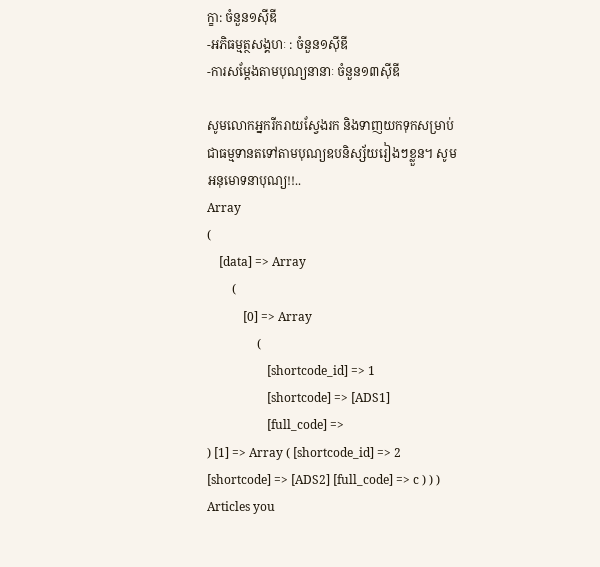ក្ខា: ចំនួន១ស៊ីឌី
-អភិធម្មត្ថសង្គហៈ : ចំនួន១ស៊ីឌី
-ការសម្តែងតាមបុណ្យនានាៈ ចំនួន១៣ស៊ីឌី

សូមលោកអ្នករីករាយស្វែងរក និងទាញយកទុកសម្រាប់ជាធម្មទានតទៅតាមបុណ្យឧបនិស្ស័យរៀងៗខ្លួន។ សូមអនុមោទនាបុណ្យ!!..
Array
(
    [data] => Array
        (
            [0] => Array
                (
                    [shortcode_id] => 1
                    [shortcode] => [ADS1]
                    [full_code] =>
) [1] => Array ( [shortcode_id] => 2 [shortcode] => [ADS2] [full_code] => c ) ) )
Articles you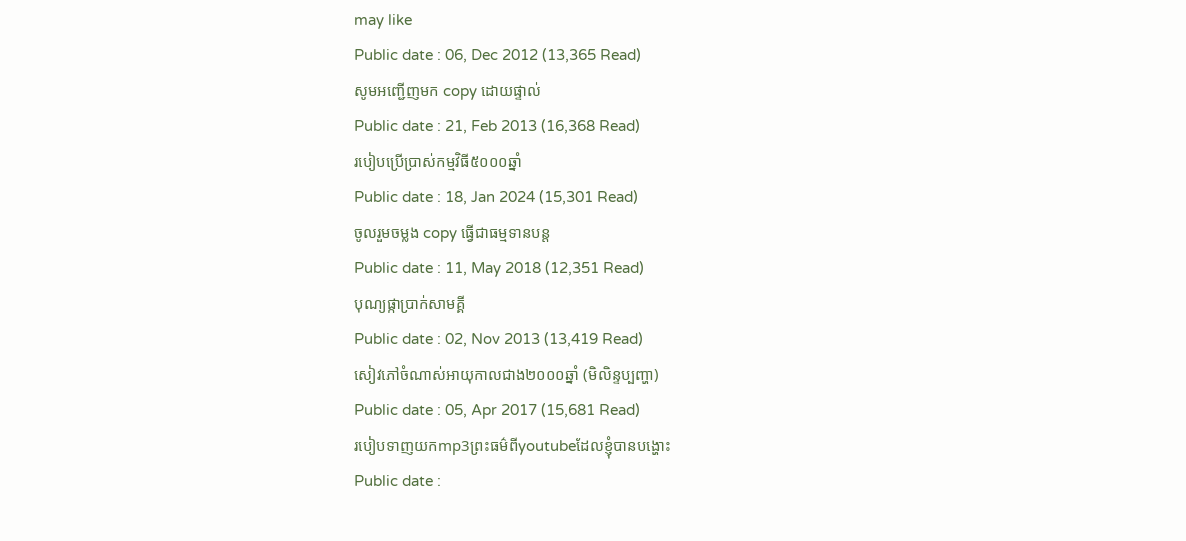may like
Public date : 06, Dec 2012 (13,365 Read)
សូមអញ្ជើញមក copy ដោយផ្ទាល់
Public date : 21, Feb 2013 (16,368 Read)
របៀបប្រើប្រាស់កម្មវិធី៥០០០ឆ្នាំ
Public date : 18, Jan 2024 (15,301 Read)
ចូលរួមចម្លង copy ធ្វើជាធម្មទានបន្ត
Public date : 11, May 2018 (12,351 Read)
បុណ្យផ្កាប្រាក់សាមគ្គី
Public date : 02, Nov 2013 (13,419 Read)
សៀវភៅចំណាស់អាយុកាលជាង២០០០ឆ្នាំ (មិលិន្ទប្បញ្ហា)
Public date : 05, Apr 2017 (15,681 Read)
របៀបទាញយកmp3ព្រះធម៌ពីyoutubeដែលខ្ញុំបានបង្ហោះ
Public date :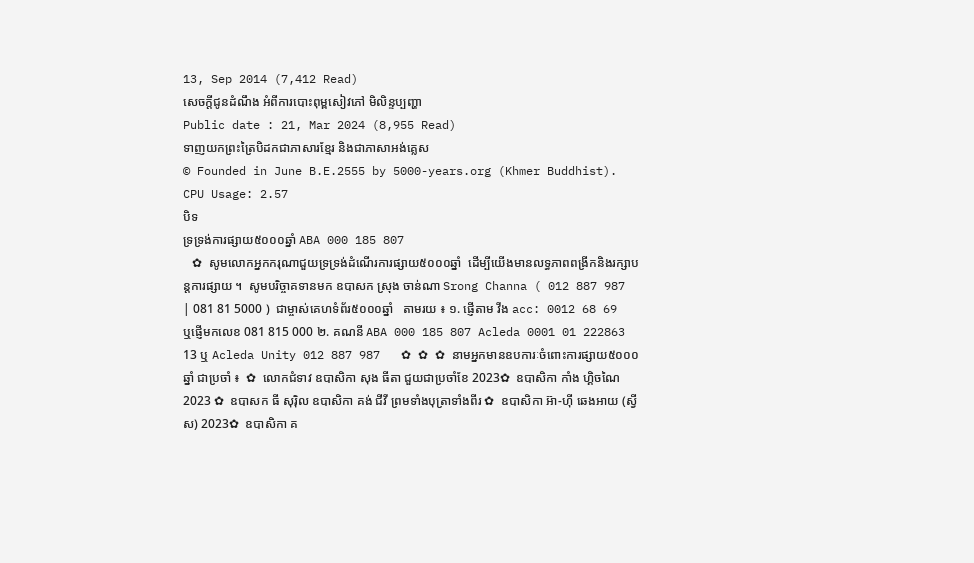13, Sep 2014 (7,412 Read)
សេចក្តីជូនដំណឹង អំពីការបោះពុម្ពសៀវភៅ មិលិន្ទប្បញ្ហា
Public date : 21, Mar 2024 (8,955 Read)
ទាញយកព្រះត្រៃបិដកជាភាសារខ្មែរ និងជាភាសាអង់គ្លេស
© Founded in June B.E.2555 by 5000-years.org (Khmer Buddhist).
CPU Usage: 2.57
បិទ
ទ្រទ្រង់ការផ្សាយ៥០០០ឆ្នាំ ABA 000 185 807
   ✿  សូមលោកអ្នកករុណាជួយទ្រទ្រង់ដំណើរការផ្សាយ៥០០០ឆ្នាំ  ដើម្បីយើងមានលទ្ធភាពពង្រីកនិងរក្សាបន្តការផ្សាយ ។  សូមបរិច្ចាគទានមក ឧបាសក ស្រុង ចាន់ណា Srong Channa ( 012 887 987 | 081 81 5000 )  ជាម្ចាស់គេហទំព័រ៥០០០ឆ្នាំ   តាមរយ ៖ ១. ផ្ញើតាម វីង acc: 0012 68 69  ឬផ្ញើមកលេខ 081 815 000 ២. គណនី ABA 000 185 807 Acleda 0001 01 222863 13 ឬ Acleda Unity 012 887 987   ✿ ✿ ✿ នាមអ្នកមានឧបការៈចំពោះការផ្សាយ៥០០០ឆ្នាំ ជាប្រចាំ ៖  ✿  លោកជំទាវ ឧបាសិកា សុង ធីតា ជួយជាប្រចាំខែ 2023✿  ឧបាសិកា កាំង ហ្គិចណៃ 2023 ✿  ឧបាសក ធី សុរ៉ិល ឧបាសិកា គង់ ជីវី ព្រមទាំងបុត្រាទាំងពីរ ✿  ឧបាសិកា អ៊ា-ហុី ឆេងអាយ (ស្វីស) 2023✿  ឧបាសិកា គ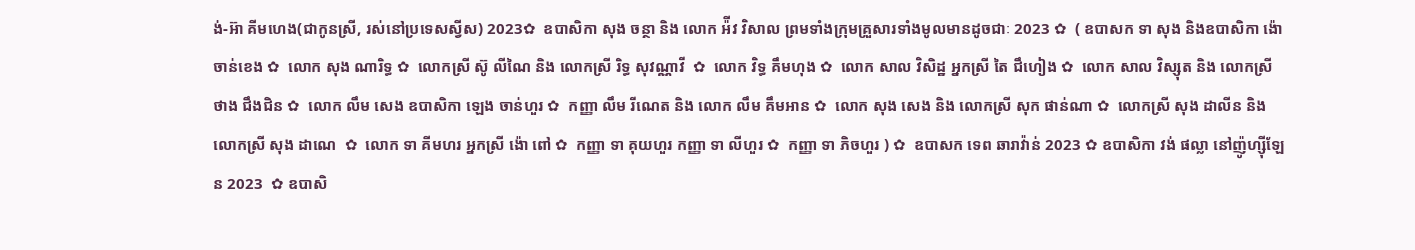ង់-អ៊ា គីមហេង(ជាកូនស្រី, រស់នៅប្រទេសស្វីស) 2023✿  ឧបាសិកា សុង ចន្ថា និង លោក អ៉ីវ វិសាល ព្រមទាំងក្រុមគ្រួសារទាំងមូលមានដូចជាៈ 2023 ✿  ( ឧបាសក ទា សុង និងឧបាសិកា ង៉ោ ចាន់ខេង ✿  លោក សុង ណារិទ្ធ ✿  លោកស្រី ស៊ូ លីណៃ និង លោកស្រី រិទ្ធ សុវណ្ណាវី  ✿  លោក វិទ្ធ គឹមហុង ✿  លោក សាល វិសិដ្ឋ អ្នកស្រី តៃ ជឹហៀង ✿  លោក សាល វិស្សុត និង លោកស្រី ថាង ជឹងជិន ✿  លោក លឹម សេង ឧបាសិកា ឡេង ចាន់ហួរ ✿  កញ្ញា លឹម រីណេត និង លោក លឹម គឹមអាន ✿  លោក សុង សេង និង លោកស្រី សុក ផាន់ណា ✿  លោកស្រី សុង ដាលីន និង លោកស្រី សុង ដាណេ  ✿  លោក ទា គីមហរ អ្នកស្រី ង៉ោ ពៅ ✿  កញ្ញា ទា គុយហួរ កញ្ញា ទា លីហួរ ✿  កញ្ញា ទា ភិចហួរ ) ✿  ឧបាសក ទេព ឆារាវ៉ាន់ 2023 ✿ ឧបាសិកា វង់ ផល្លា នៅញ៉ូហ្ស៊ីឡែន 2023  ✿ ឧបាសិ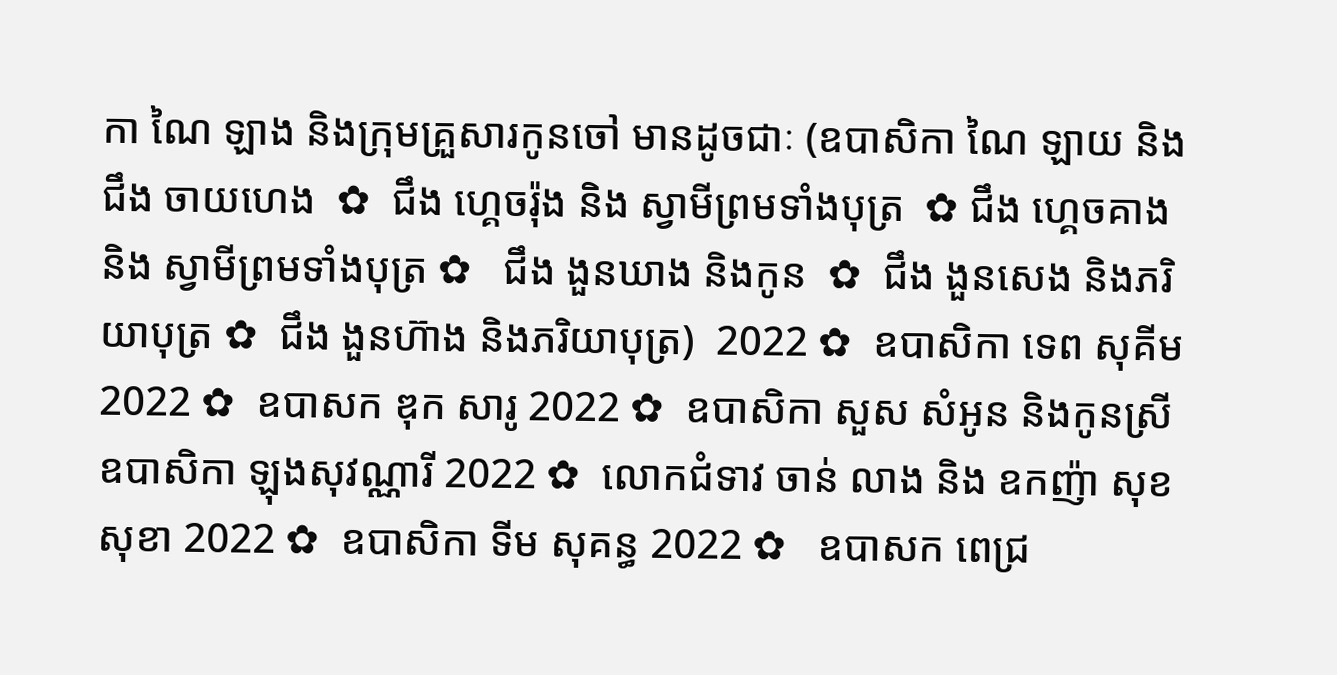កា ណៃ ឡាង និងក្រុមគ្រួសារកូនចៅ មានដូចជាៈ (ឧបាសិកា ណៃ ឡាយ និង ជឹង ចាយហេង  ✿  ជឹង ហ្គេចរ៉ុង និង ស្វាមីព្រមទាំងបុត្រ  ✿ ជឹង ហ្គេចគាង និង ស្វាមីព្រមទាំងបុត្រ ✿   ជឹង ងួនឃាង និងកូន  ✿  ជឹង ងួនសេង និងភរិយាបុត្រ ✿  ជឹង ងួនហ៊ាង និងភរិយាបុត្រ)  2022 ✿  ឧបាសិកា ទេព សុគីម 2022 ✿  ឧបាសក ឌុក សារូ 2022 ✿  ឧបាសិកា សួស សំអូន និងកូនស្រី ឧបាសិកា ឡុងសុវណ្ណារី 2022 ✿  លោកជំទាវ ចាន់ លាង និង ឧកញ៉ា សុខ សុខា 2022 ✿  ឧបាសិកា ទីម សុគន្ធ 2022 ✿   ឧបាសក ពេជ្រ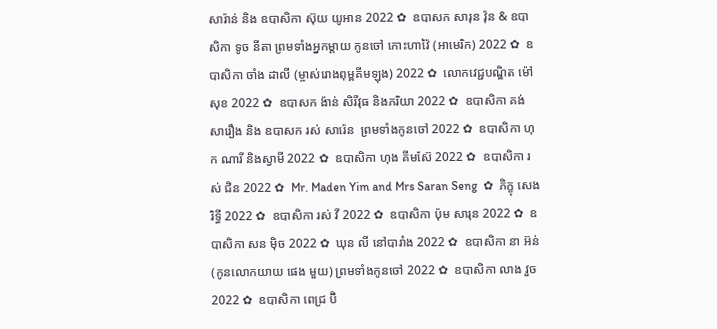សារ៉ាន់ និង ឧបាសិកា ស៊ុយ យូអាន 2022 ✿  ឧបាសក សារុន វ៉ុន & ឧបាសិកា ទូច នីតា ព្រមទាំងអ្នកម្តាយ កូនចៅ កោះហាវ៉ៃ (អាមេរិក) 2022 ✿  ឧបាសិកា ចាំង ដាលី (ម្ចាស់រោងពុម្ពគីមឡុង) 2022 ✿  លោកវេជ្ជបណ្ឌិត ម៉ៅ សុខ 2022 ✿  ឧបាសក ង៉ាន់ សិរីវុធ និងភរិយា 2022 ✿  ឧបាសិកា គង់ សារឿង និង ឧបាសក រស់ សារ៉េន  ព្រមទាំងកូនចៅ 2022 ✿  ឧបាសិកា ហុក ណារី និងស្វាមី 2022 ✿  ឧបាសិកា ហុង គីមស៊ែ 2022 ✿  ឧបាសិកា រស់ ជិន 2022 ✿  Mr. Maden Yim and Mrs Saran Seng  ✿  ភិក្ខុ សេង រិទ្ធី 2022 ✿  ឧបាសិកា រស់ វី 2022 ✿  ឧបាសិកា ប៉ុម សារុន 2022 ✿  ឧបាសិកា សន ម៉ិច 2022 ✿  ឃុន លី នៅបារាំង 2022 ✿  ឧបាសិកា នា អ៊ន់ (កូនលោកយាយ ផេង មួយ) ព្រមទាំងកូនចៅ 2022 ✿  ឧបាសិកា លាង វួច  2022 ✿  ឧបាសិកា ពេជ្រ ប៊ិ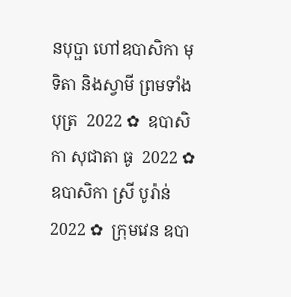នបុប្ផា ហៅឧបាសិកា មុទិតា និងស្វាមី ព្រមទាំងបុត្រ  2022 ✿  ឧបាសិកា សុជាតា ធូ  2022 ✿  ឧបាសិកា ស្រី បូរ៉ាន់ 2022 ✿  ក្រុមវេន ឧបា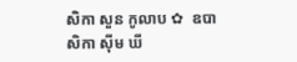សិកា សួន កូលាប ✿  ឧបាសិកា ស៊ីម ឃី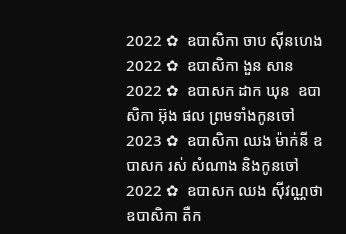2022 ✿  ឧបាសិកា ចាប ស៊ីនហេង 2022 ✿  ឧបាសិកា ងួន សាន 2022 ✿  ឧបាសក ដាក ឃុន  ឧបាសិកា អ៊ុង ផល ព្រមទាំងកូនចៅ 2023 ✿  ឧបាសិកា ឈង ម៉ាក់នី ឧបាសក រស់ សំណាង និងកូនចៅ  2022 ✿  ឧបាសក ឈង សុីវណ្ណថា ឧបាសិកា តឺក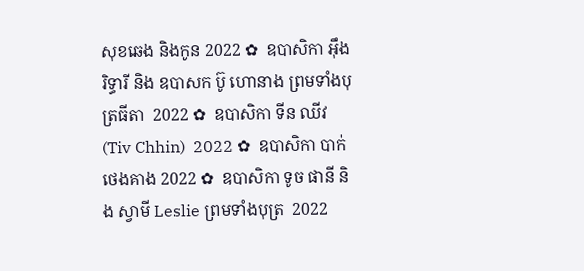សុខឆេង និងកូន 2022 ✿  ឧបាសិកា អុឹង រិទ្ធារី និង ឧបាសក ប៊ូ ហោនាង ព្រមទាំងបុត្រធីតា  2022 ✿  ឧបាសិកា ទីន ឈីវ (Tiv Chhin)  2022 ✿  ឧបាសិកា បាក់ ថេងគាង 2022 ✿  ឧបាសិកា ទូច ផានី និង ស្វាមី Leslie ព្រមទាំងបុត្រ  2022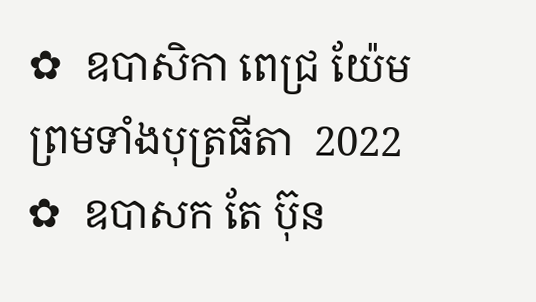✿  ឧបាសិកា ពេជ្រ យ៉ែម ព្រមទាំងបុត្រធីតា  2022 ✿  ឧបាសក តែ ប៊ុន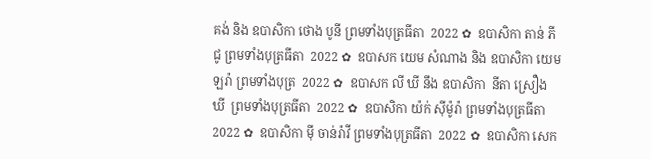គង់ និង ឧបាសិកា ថោង បូនី ព្រមទាំងបុត្រធីតា  2022 ✿  ឧបាសិកា តាន់ ភីជូ ព្រមទាំងបុត្រធីតា  2022 ✿  ឧបាសក យេម សំណាង និង ឧបាសិកា យេម ឡរ៉ា ព្រមទាំងបុត្រ  2022 ✿  ឧបាសក លី ឃី នឹង ឧបាសិកា  នីតា ស្រឿង ឃី  ព្រមទាំងបុត្រធីតា  2022 ✿  ឧបាសិកា យ៉ក់ សុីម៉ូរ៉ា ព្រមទាំងបុត្រធីតា  2022 ✿  ឧបាសិកា មុី ចាន់រ៉ាវី ព្រមទាំងបុត្រធីតា  2022 ✿  ឧបាសិកា សេក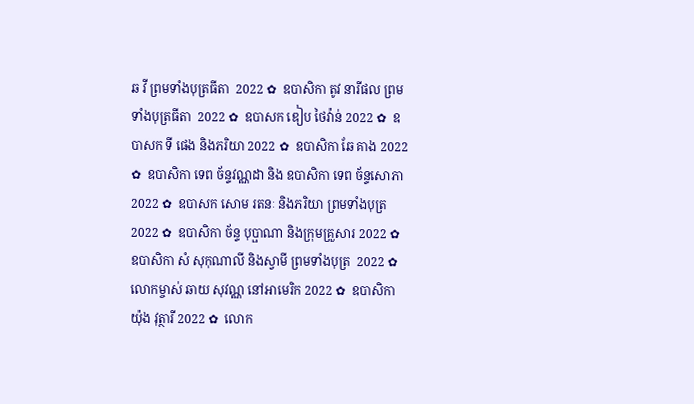ឆ វី ព្រមទាំងបុត្រធីតា  2022 ✿  ឧបាសិកា តូវ នារីផល ព្រមទាំងបុត្រធីតា  2022 ✿  ឧបាសក ឌៀប ថៃវ៉ាន់ 2022 ✿  ឧបាសក ទី ផេង និងភរិយា 2022 ✿  ឧបាសិកា ឆែ គាង 2022 ✿  ឧបាសិកា ទេព ច័ន្ទវណ្ណដា និង ឧបាសិកា ទេព ច័ន្ទសោភា  2022 ✿  ឧបាសក សោម រតនៈ និងភរិយា ព្រមទាំងបុត្រ  2022 ✿  ឧបាសិកា ច័ន្ទ បុប្ផាណា និងក្រុមគ្រួសារ 2022 ✿  ឧបាសិកា សំ សុកុណាលី និងស្វាមី ព្រមទាំងបុត្រ  2022 ✿  លោកម្ចាស់ ឆាយ សុវណ្ណ នៅអាមេរិក 2022 ✿  ឧបាសិកា យ៉ុង វុត្ថារី 2022 ✿  លោក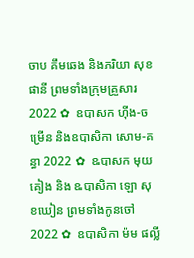ចាប គឹមឆេង និងភរិយា សុខ ផានី ព្រមទាំងក្រុមគ្រួសារ 2022 ✿  ឧបាសក ហ៊ីង-ចម្រើន និងឧបាសិកា សោម-គន្ធា 2022 ✿  ឩបាសក មុយ គៀង និង ឩបាសិកា ឡោ សុខឃៀន ព្រមទាំងកូនចៅ  2022 ✿  ឧបាសិកា ម៉ម ផល្លី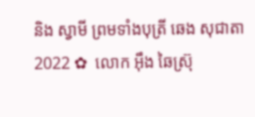និង ស្វាមី ព្រមទាំងបុត្រី ឆេង សុជាតា 2022 ✿  លោក អ៊ឹង ឆៃស្រ៊ុ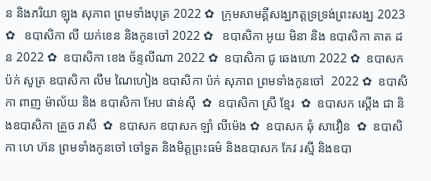ន និងភរិយា ឡុង សុភាព ព្រមទាំងបុត្រ 2022 ✿  ក្រុមសាមគ្គីសង្ឃភត្តទ្រទ្រង់ព្រះសង្ឃ 2023 ✿   ឧបាសិកា លី យក់ខេន និងកូនចៅ 2022 ✿   ឧបាសិកា អូយ មិនា និង ឧបាសិកា គាត ដន 2022 ✿  ឧបាសិកា ខេង ច័ន្ទលីណា 2022 ✿  ឧបាសិកា ជូ ឆេងហោ 2022 ✿  ឧបាសក ប៉ក់ សូត្រ ឧបាសិកា លឹម ណៃហៀង ឧបាសិកា ប៉ក់ សុភាព ព្រមទាំងកូនចៅ  2022 ✿  ឧបាសិកា ពាញ ម៉ាល័យ និង ឧបាសិកា អែប ផាន់ស៊ី  ✿  ឧបាសិកា ស្រី ខ្មែរ  ✿  ឧបាសក ស្តើង ជា និងឧបាសិកា គ្រួច រាសី  ✿  ឧបាសក ឧបាសក ឡាំ លីម៉េង ✿  ឧបាសក ឆុំ សាវឿន  ✿  ឧបាសិកា ហេ ហ៊ន ព្រមទាំងកូនចៅ ចៅទួត និងមិត្តព្រះធម៌ និងឧបាសក កែវ រស្មី និងឧបា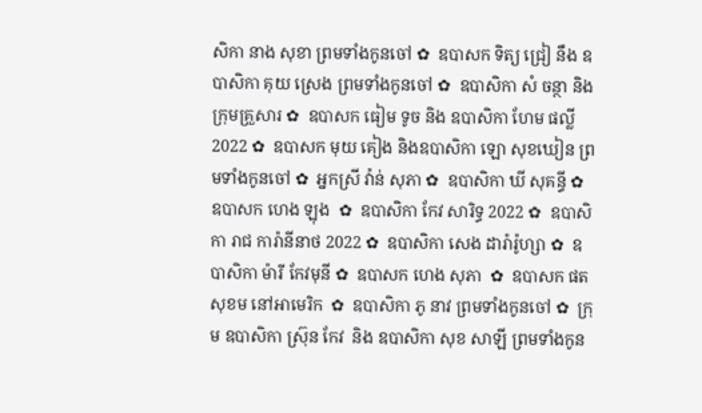សិកា នាង សុខា ព្រមទាំងកូនចៅ ✿  ឧបាសក ទិត្យ ជ្រៀ នឹង ឧបាសិកា គុយ ស្រេង ព្រមទាំងកូនចៅ ✿  ឧបាសិកា សំ ចន្ថា និងក្រុមគ្រួសារ ✿  ឧបាសក ធៀម ទូច និង ឧបាសិកា ហែម ផល្លី 2022 ✿  ឧបាសក មុយ គៀង និងឧបាសិកា ឡោ សុខឃៀន ព្រមទាំងកូនចៅ ✿  អ្នកស្រី វ៉ាន់ សុភា ✿  ឧបាសិកា ឃី សុគន្ធី ✿  ឧបាសក ហេង ឡុង  ✿  ឧបាសិកា កែវ សារិទ្ធ 2022 ✿  ឧបាសិកា រាជ ការ៉ានីនាថ 2022 ✿  ឧបាសិកា សេង ដារ៉ារ៉ូហ្សា ✿  ឧបាសិកា ម៉ារី កែវមុនី ✿  ឧបាសក ហេង សុភា  ✿  ឧបាសក ផត សុខម នៅអាមេរិក  ✿  ឧបាសិកា ភូ នាវ ព្រមទាំងកូនចៅ ✿  ក្រុម ឧបាសិកា ស្រ៊ុន កែវ  និង ឧបាសិកា សុខ សាឡី ព្រមទាំងកូន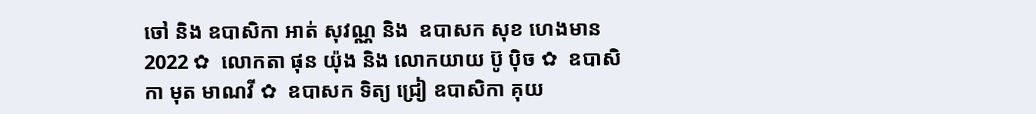ចៅ និង ឧបាសិកា អាត់ សុវណ្ណ និង  ឧបាសក សុខ ហេងមាន 2022 ✿  លោកតា ផុន យ៉ុង និង លោកយាយ ប៊ូ ប៉ិច ✿  ឧបាសិកា មុត មាណវី ✿  ឧបាសក ទិត្យ ជ្រៀ ឧបាសិកា គុយ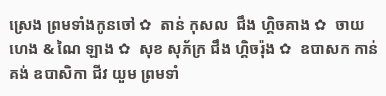ស្រេង ព្រមទាំងកូនចៅ ✿  តាន់ កុសល  ជឹង ហ្គិចគាង ✿  ចាយ ហេង & ណៃ ឡាង ✿  សុខ សុភ័ក្រ ជឹង ហ្គិចរ៉ុង ✿  ឧបាសក កាន់ គង់ ឧបាសិកា ជីវ យួម ព្រមទាំ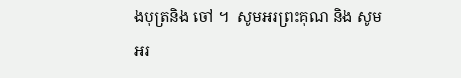ងបុត្រនិង ចៅ ។  សូមអរព្រះគុណ និង សូមអរ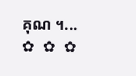គុណ ។...       ✿  ✿  ✿